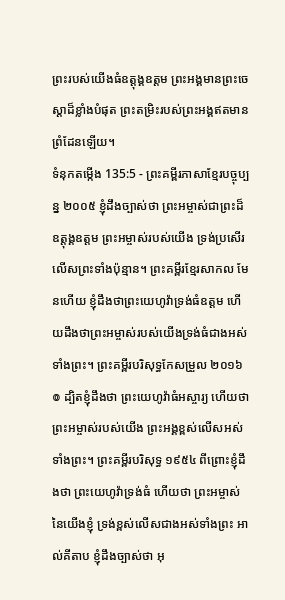ព្រះរបស់យើងធំឧត្ដុង្គឧត្ដម ព្រះអង្គមានព្រះចេស្ដាដ៏ខ្លាំងបំផុត ព្រះតម្រិះរបស់ព្រះអង្គឥតមានព្រំដែនឡើយ។
ទំនុកតម្កើង 135:5 - ព្រះគម្ពីរភាសាខ្មែរបច្ចុប្បន្ន ២០០៥ ខ្ញុំដឹងច្បាស់ថា ព្រះអម្ចាស់ជាព្រះដ៏ឧត្ដុង្គឧត្ដម ព្រះអម្ចាស់របស់យើង ទ្រង់ប្រសើរលើសព្រះទាំងប៉ុន្មាន។ ព្រះគម្ពីរខ្មែរសាកល មែនហើយ ខ្ញុំដឹងថាព្រះយេហូវ៉ាទ្រង់ធំឧត្ដម ហើយដឹងថាព្រះអម្ចាស់របស់យើងទ្រង់ធំជាងអស់ទាំងព្រះ។ ព្រះគម្ពីរបរិសុទ្ធកែសម្រួល ២០១៦ ៙ ដ្បិតខ្ញុំដឹងថា ព្រះយេហូវ៉ាធំអស្ចារ្យ ហើយថា ព្រះអម្ចាស់របស់យើង ព្រះអង្គខ្ពស់លើសអស់ទាំងព្រះ។ ព្រះគម្ពីរបរិសុទ្ធ ១៩៥៤ ពីព្រោះខ្ញុំដឹងថា ព្រះយេហូវ៉ាទ្រង់ធំ ហើយថា ព្រះអម្ចាស់នៃយើងខ្ញុំ ទ្រង់ខ្ពស់លើសជាងអស់ទាំងព្រះ អាល់គីតាប ខ្ញុំដឹងច្បាស់ថា អុ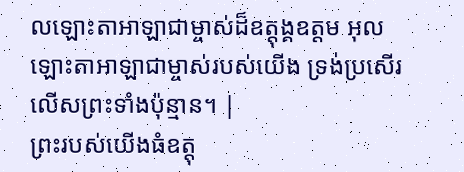លឡោះតាអាឡាជាម្ចាស់ដ៏ឧត្ដុង្គឧត្ដម អុលឡោះតាអាឡាជាម្ចាស់របស់យើង ទ្រង់ប្រសើរលើសព្រះទាំងប៉ុន្មាន។ |
ព្រះរបស់យើងធំឧត្ដុ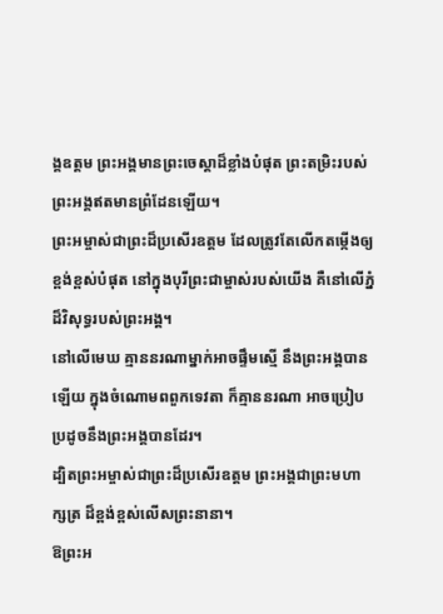ង្គឧត្ដម ព្រះអង្គមានព្រះចេស្ដាដ៏ខ្លាំងបំផុត ព្រះតម្រិះរបស់ព្រះអង្គឥតមានព្រំដែនឡើយ។
ព្រះអម្ចាស់ជាព្រះដ៏ប្រសើរឧត្ដម ដែលត្រូវតែលើកតម្កើងឲ្យខ្ពង់ខ្ពស់បំផុត នៅក្នុងបុរីព្រះជាម្ចាស់របស់យើង គឺនៅលើភ្នំដ៏វិសុទ្ធរបស់ព្រះអង្គ។
នៅលើមេឃ គ្មាននរណាម្នាក់អាចផ្ទឹមស្មើ នឹងព្រះអង្គបានឡើយ ក្នុងចំណោមពពួកទេវតា ក៏គ្មាននរណា អាចប្រៀបប្រដូចនឹងព្រះអង្គបានដែរ។
ដ្បិតព្រះអម្ចាស់ជាព្រះដ៏ប្រសើរឧត្ដម ព្រះអង្គជាព្រះមហាក្សត្រ ដ៏ខ្ពង់ខ្ពស់លើសព្រះនានា។
ឱព្រះអ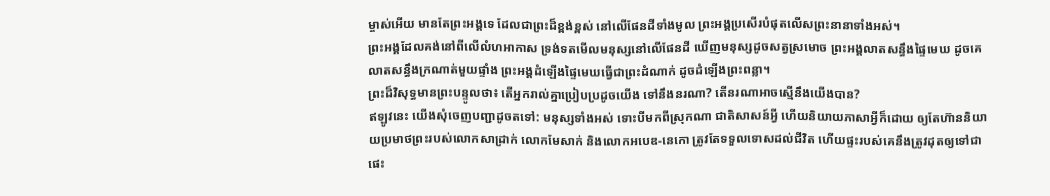ម្ចាស់អើយ មានតែព្រះអង្គទេ ដែលជាព្រះដ៏ខ្ពង់ខ្ពស់ នៅលើផែនដីទាំងមូល ព្រះអង្គប្រសើរបំផុតលើសព្រះនានាទាំងអស់។
ព្រះអង្គដែលគង់នៅពីលើលំហអាកាស ទ្រង់ទតមើលមនុស្សនៅលើផែនដី ឃើញមនុស្សដូចសត្វស្រមោច ព្រះអង្គលាតសន្ធឹងផ្ទៃមេឃ ដូចគេលាតសន្ធឹងក្រណាត់មួយផ្ទាំង ព្រះអង្គដំឡើងផ្ទៃមេឃធ្វើជាព្រះដំណាក់ ដូចដំឡើងព្រះពន្លា។
ព្រះដ៏វិសុទ្ធមានព្រះបន្ទូលថា៖ តើអ្នករាល់គ្នាប្រៀបប្រដូចយើង ទៅនឹងនរណា? តើនរណាអាចស្មើនឹងយើងបាន?
ឥឡូវនេះ យើងសុំចេញបញ្ជាដូចតទៅ: មនុស្សទាំងអស់ ទោះបីមកពីស្រុកណា ជាតិសាសន៍អ្វី ហើយនិយាយភាសាអ្វីក៏ដោយ ឲ្យតែហ៊ាននិយាយប្រមាថព្រះរបស់លោកសាដ្រាក់ លោកមែសាក់ និងលោកអបេឌ-នេកោ ត្រូវតែទទួលទោសដល់ជីវិត ហើយផ្ទះរបស់គេនឹងត្រូវដុតឲ្យទៅជាផេះ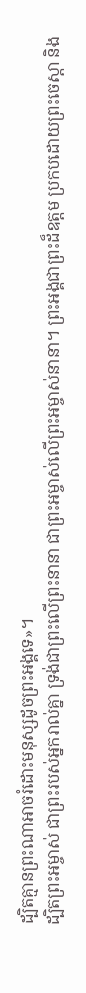ដ្បិតគ្មានព្រះណាអាចរំដោះមនុស្សដូចព្រះអង្គទេ»។
ដ្បិតព្រះអម្ចាស់ ជាព្រះរបស់អ្នករាល់គ្នា ទ្រង់ជាព្រះលើព្រះនានា ជាព្រះអម្ចាស់លើព្រះអម្ចាស់នានា។ ព្រះអង្គជាព្រះដ៏ឧត្ដម ប្រកបដោយព្រះចេស្ដា និង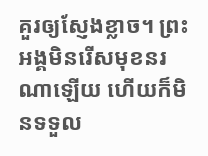គួរឲ្យស្ញែងខ្លាច។ ព្រះអង្គមិនរើសមុខនរណាឡើយ ហើយក៏មិនទទួល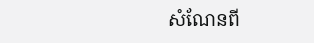សំណែនពី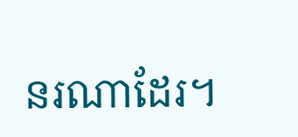នរណាដែរ។